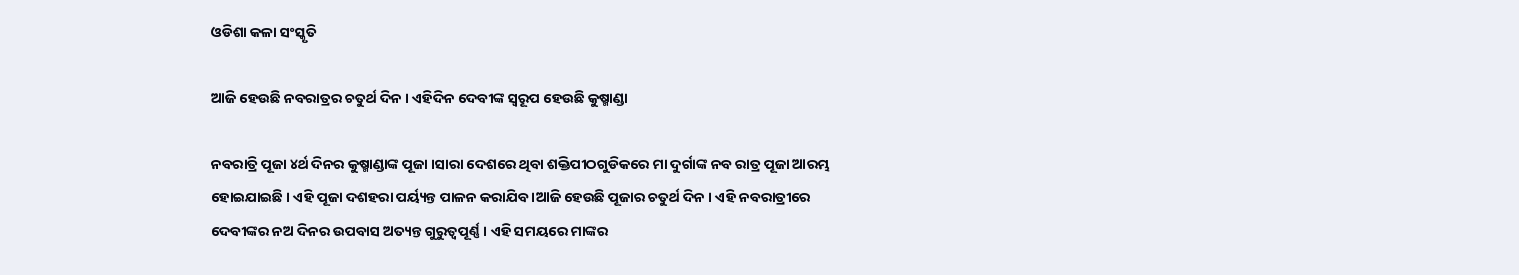ଓଡିଶା କଳା ସଂସ୍କୃତି

ଆଜି ହେଉଛି ନବରାତ୍ରର ଚତୁର୍ଥ ଦିନ । ଏହିଦିନ ଦେବୀଙ୍କ ସ୍ବରୂପ ହେଉଛି କୁଷ୍ମାଣ୍ଡା

ନବରାତ୍ରି ପୂଜା ୪ର୍ଥ ଦିନର କୁଷ୍ମାଣ୍ଡାଙ୍କ ପୂଜା ।ସାରା ଦେଶରେ ଥିବା ଶକ୍ତିପୀଠଗୁଡିକରେ ମା ଦୁର୍ଗାଙ୍କ ନବ ରାତ୍ର ପୂଜା ଆରମ୍ଭ ହୋଇଯାଇଛି । ଏହି ପୂଜା ଦଶହରା ପର୍ୟ୍ୟନ୍ତ ପାଳନ କରାଯିବ ।ଆଜି ହେଉଛି ପୂଜାର ଚତୁର୍ଥ ଦିନ । ଏହି ନବରାତ୍ରୀରେ ଦେବୀଙ୍କର ନଅ ଦିନର ଉପବାସ ଅତ୍ୟନ୍ତ ଗୁରୁତ୍ୱପୂର୍ଣ୍ଣ । ଏହି ସମୟରେ ମାଙ୍କର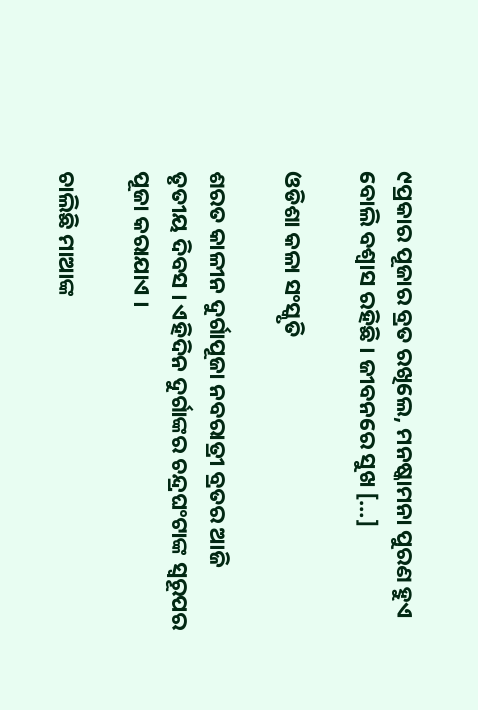୯ପ୍ରକାର ପୂଜାର ବ୍ରତ ରଖିଲେ, ମନଷ୍କାମନା ପୁରଣ ହୁଏ ବୋଲି ବଶ୍ୱାସ ରହିଛି । ଜୀବନରେ ସୁଖ […]

ଓଡିଶା କଳା ସଂସ୍କୃତି

ଶରତ କାଳୀନ ଦୁର୍ଗାପୂଜା ନବରାତ୍ରୀ ବ୍ରତର ଆଜି ତୃତୀୟ ଦିବସ । ଏହିଦିନ ଦୁର୍ଗାଙ୍କର ଚନ୍ଦ୍ରଘଂଟାଙ୍କ ସ୍ୱରୂପର ପୂଜା କରାଯାଏ ।

ଚାଲିଛି ମାଆଙ୍କ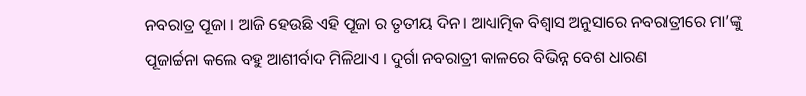ନବରାତ୍ର ପୂଜା । ଆଜି ହେଉଛି ଏହି ପୂଜା ର ତୃତୀୟ ଦିନ। ଆଧ୍ୟାତ୍ମିକ ବିଶ୍ୱାସ ଅନୁସାରେ ନବରାତ୍ରୀରେ ମା’ଙ୍କୁ ପୂଜାର୍ଚ୍ଚନା କଲେ ବହୁ ଆଶୀର୍ବାଦ ମିଳିଥାଏ । ଦୁର୍ଗା ନବରାତ୍ରୀ କାଳରେ ବିଭିନ୍ନ ବେଶ ଧାରଣ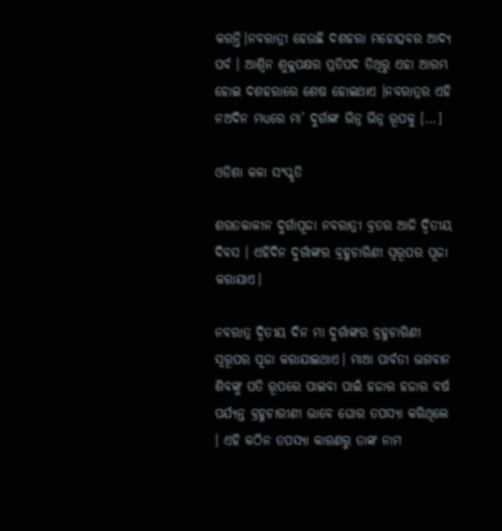କରନ୍ତି।ନବରାତ୍ରୀ ହେଉଛି ଦଶହରା ମହୋତ୍ସବର ଆଦ୍ୟ ପର୍ବ । ଆଶ୍ୱିନ ଶୁକ୍ଲପକ୍ଷର ପ୍ରତିପଦ ତିଥିରୁ ଏହା ଆରମ୍ଭ ହୋଇ ଦଶହରାରେ ଶେଷ ହୋଇଥାଏ ।ନବରାତ୍ରର ଏହି ନଅଦିନ ମଧ୍ୟରେ ମା’ ଦୁର୍ଗାଙ୍କ ଭିନ୍ନ ଭିନ୍ନ ରୂପକୁ […]

ଓଡିଶା କଳା ସଂସ୍କୃତି

ଶରତକାଳୀନ ଦୁର୍ଗାପୂଜା ନବରାତ୍ରୀ ବ୍ରତର ଆଜି ଦ୍ଵିତୀୟ ଦିବସ । ଏହିଦିନ ଦୁର୍ଗାଙ୍କର ବ୍ରହ୍ମଚାରିଣୀ ସ୍ୱରୂପର ପୂଜା କରାଯାଏ।

ନବରାତ୍ର ଦ୍ଵିତୀୟ ଦିନ ମା ଦୁର୍ଗାଙ୍କର ବ୍ରହ୍ମଚାରିଣୀ ସ୍ୱରୂପର ପୂଜା କରାଯାଇଥାଏ। ମାଆ ପାର୍ବତୀ ଭଗବାନ ଶିବଙ୍କୁ ପତି ରୂପରେ ପାଇବା ପାଇଁ ହଜାର ହଜାର ବର୍ଷ ପର୍ଯ୍ୟନ୍ତ ବ୍ରହ୍ମଚାରୀଣୀ ଭାବେ ଘୋର ତପସ୍ୟା କରିଥିଲେ । ଏହି କଠିନ ତପସ୍ୟା କାରଣରୁ ତାଙ୍କ ନାମ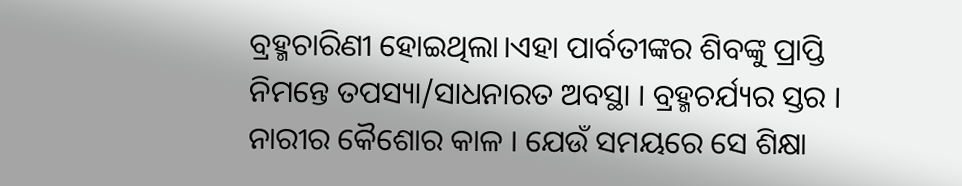ବ୍ରହ୍ମଚାରିଣୀ ହୋଇଥିଲା।ଏହା ପାର୍ବତୀଙ୍କର ଶିବଙ୍କୁ ପ୍ରାପ୍ତି ନିମନ୍ତେ ତପସ୍ୟା/ସାଧନାରତ ଅବସ୍ଥା । ବ୍ରହ୍ମଚର୍ଯ୍ୟର ସ୍ତର । ନାରୀର କୈଶୋର କାଳ । ଯେଉଁ ସମୟରେ ସେ ଶିକ୍ଷା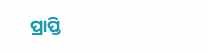ପ୍ରାପ୍ତି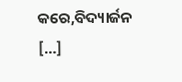କରେ,ବିଦ୍ୟାର୍ଜନ […]